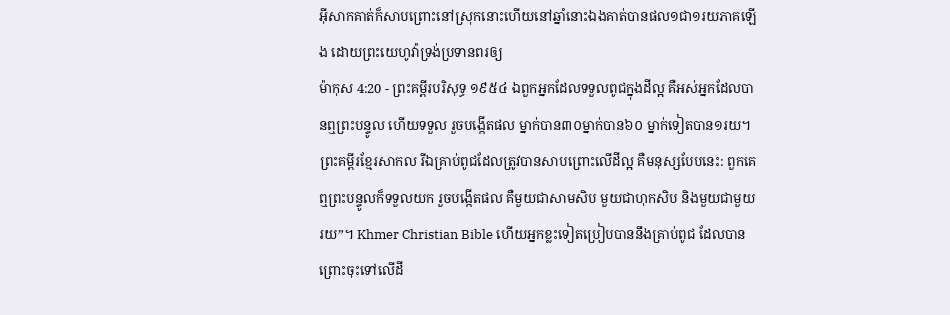អ៊ីសាកគាត់ក៏សាបព្រោះនៅស្រុកនោះហើយនៅឆ្នាំនោះឯងគាត់បានផល១ជា១រយភាគឡើង ដោយព្រះយេហូវ៉ាទ្រង់ប្រទានពរឲ្យ
ម៉ាកុស 4:20 - ព្រះគម្ពីរបរិសុទ្ធ ១៩៥៤ ឯពួកអ្នកដែលទទួលពូជក្នុងដីល្អ គឺអស់អ្នកដែលបានឮព្រះបន្ទូល ហើយទទួល រួចបង្កើតផល ម្នាក់បាន៣០ម្នាក់បាន៦០ ម្នាក់ទៀតបាន១រយ។ ព្រះគម្ពីរខ្មែរសាកល រីឯគ្រាប់ពូជដែលត្រូវបានសាបព្រោះលើដីល្អ គឺមនុស្សបែបនេះ: ពួកគេឮព្រះបន្ទូលក៏ទទួលយក រួចបង្កើតផល គឺមួយជាសាមសិប មួយជាហុកសិប និងមួយជាមួយរយ”។ Khmer Christian Bible ហើយអ្នកខ្លះទៀតប្រៀបបាននឹងគ្រាប់ពូជ ដែលបានព្រោះចុះទៅលើដី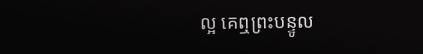ល្អ គេឮព្រះបន្ទូល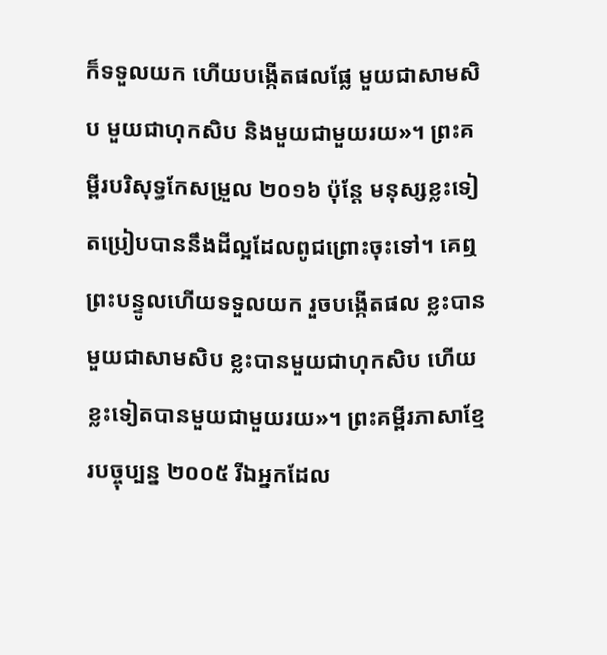ក៏ទទួលយក ហើយបង្កើតផលផ្លែ មួយជាសាមសិប មួយជាហុកសិប និងមួយជាមួយរយ»។ ព្រះគម្ពីរបរិសុទ្ធកែសម្រួល ២០១៦ ប៉ុន្តែ មនុស្សខ្លះទៀតប្រៀបបាននឹងដីល្អដែលពូជព្រោះចុះទៅ។ គេឮព្រះបន្ទូលហើយទទួលយក រួចបង្កើតផល ខ្លះបានមួយជាសាមសិប ខ្លះបានមួយជាហុកសិប ហើយខ្លះទៀតបានមួយជាមួយរយ»។ ព្រះគម្ពីរភាសាខ្មែរបច្ចុប្បន្ន ២០០៥ រីឯអ្នកដែល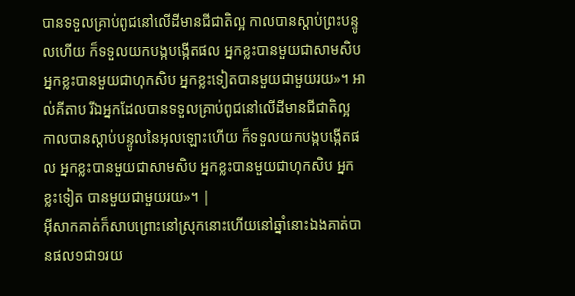បានទទួលគ្រាប់ពូជនៅលើដីមានជីជាតិល្អ កាលបានស្ដាប់ព្រះបន្ទូលហើយ ក៏ទទួលយកបង្កបង្កើតផល អ្នកខ្លះបានមួយជាសាមសិប អ្នកខ្លះបានមួយជាហុកសិប អ្នកខ្លះទៀតបានមួយជាមួយរយ»។ អាល់គីតាប រីឯអ្នកដែលបានទទួលគ្រាប់ពូជនៅលើដីមានជីជាតិល្អ កាលបានស្ដាប់បន្ទូលនៃអុលឡោះហើយ ក៏ទទួលយកបង្កបង្កើតផល អ្នកខ្លះបានមួយជាសាមសិប អ្នកខ្លះបានមួយជាហុកសិប អ្នកខ្លះទៀត បានមួយជាមួយរយ»។ |
អ៊ីសាកគាត់ក៏សាបព្រោះនៅស្រុកនោះហើយនៅឆ្នាំនោះឯងគាត់បានផល១ជា១រយ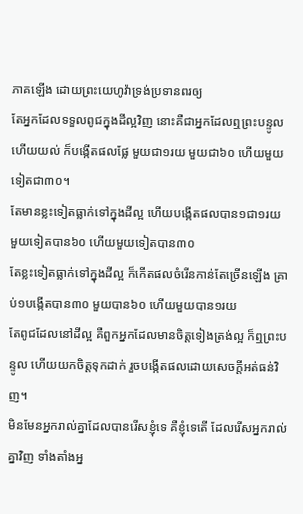ភាគឡើង ដោយព្រះយេហូវ៉ាទ្រង់ប្រទានពរឲ្យ
តែអ្នកដែលទទួលពូជក្នុងដីល្អវិញ នោះគឺជាអ្នកដែលឮព្រះបន្ទូល ហើយយល់ ក៏បង្កើតផលផ្លែ មួយជា១រយ មួយជា៦០ ហើយមួយទៀតជា៣០។
តែមានខ្លះទៀតធ្លាក់ទៅក្នុងដីល្អ ហើយបង្កើតផលបាន១ជា១រយ មួយទៀតបាន៦០ ហើយមួយទៀតបាន៣០
តែខ្លះទៀតធ្លាក់ទៅក្នុងដីល្អ ក៏កើតផលចំរើនកាន់តែច្រើនឡើង គ្រាប់១បង្កើតបាន៣០ មួយបាន៦០ ហើយមួយបាន១រយ
តែពូជដែលនៅដីល្អ គឺពួកអ្នកដែលមានចិត្តទៀងត្រង់ល្អ ក៏ឮព្រះបន្ទូល ហើយយកចិត្តទុកដាក់ រួចបង្កើតផលដោយសេចក្ដីអត់ធន់វិញ។
មិនមែនអ្នករាល់គ្នាដែលបានរើសខ្ញុំទេ គឺខ្ញុំទេតើ ដែលរើសអ្នករាល់គ្នាវិញ ទាំងតាំងអ្ន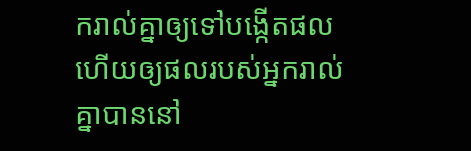ករាល់គ្នាឲ្យទៅបង្កើតផល ហើយឲ្យផលរបស់អ្នករាល់គ្នាបាននៅ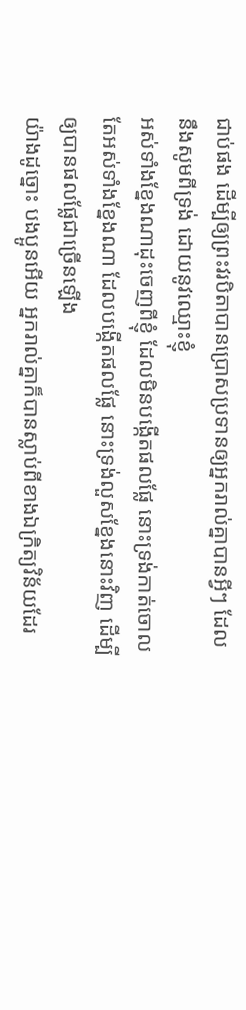ជាប់ផង ដើម្បីឲ្យព្រះវរបិតាបានប្រោសប្រទានឲ្យអ្នករាល់គ្នាបានអ្វីៗ ដែលនឹងសូមពីទ្រង់ ដោយនូវឈ្មោះខ្ញុំ
អស់ទាំងខ្នែងណាដុះចេញពីខ្ញុំ ដែលមិនបង្កើតផលផ្លែ នោះទ្រង់កាត់ចោល តែអស់ទាំងខ្នែងណា ដែលបង្កើតផលផ្លែ នោះទ្រង់លួសខ្នែងនោះវិញ ដើម្បីឲ្យបានផលផ្លែជាច្រើនឡើង
យ៉ាងដូច្នោះ បងប្អូនអើយ អ្នករាល់គ្នាក៏បានស្លាប់ពីខាងឯក្រិត្យវិន័យដែរ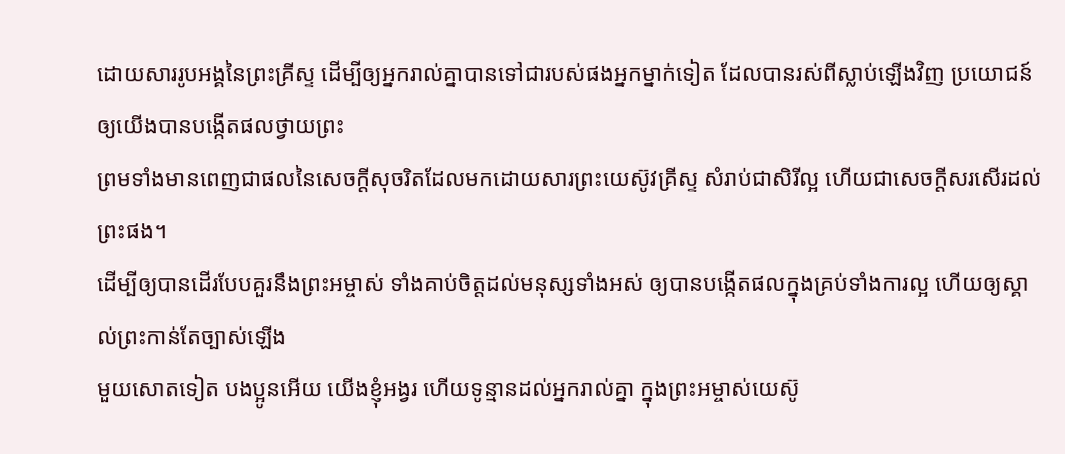ដោយសាររូបអង្គនៃព្រះគ្រីស្ទ ដើម្បីឲ្យអ្នករាល់គ្នាបានទៅជារបស់ផងអ្នកម្នាក់ទៀត ដែលបានរស់ពីស្លាប់ឡើងវិញ ប្រយោជន៍ឲ្យយើងបានបង្កើតផលថ្វាយព្រះ
ព្រមទាំងមានពេញជាផលនៃសេចក្ដីសុចរិតដែលមកដោយសារព្រះយេស៊ូវគ្រីស្ទ សំរាប់ជាសិរីល្អ ហើយជាសេចក្ដីសរសើរដល់ព្រះផង។
ដើម្បីឲ្យបានដើរបែបគួរនឹងព្រះអម្ចាស់ ទាំងគាប់ចិត្តដល់មនុស្សទាំងអស់ ឲ្យបានបង្កើតផលក្នុងគ្រប់ទាំងការល្អ ហើយឲ្យស្គាល់ព្រះកាន់តែច្បាស់ឡើង
មួយសោតទៀត បងប្អូនអើយ យើងខ្ញុំអង្វរ ហើយទូន្មានដល់អ្នករាល់គ្នា ក្នុងព្រះអម្ចាស់យេស៊ូ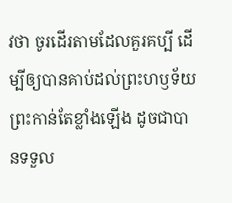វថា ចូរដើរតាមដែលគួរគប្បី ដើម្បីឲ្យបានគាប់ដល់ព្រះហឫទ័យព្រះកាន់តែខ្លាំងឡើង ដូចជាបានទទួល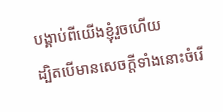បង្គាប់ពីយើងខ្ញុំរួចហើយ
ដ្បិតបើមានសេចក្ដីទាំងនោះចំរើ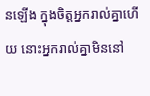នឡើង ក្នុងចិត្តអ្នករាល់គ្នាហើយ នោះអ្នករាល់គ្នាមិននៅ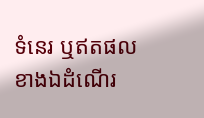ទំនេរ ឬឥតផលខាងឯដំណើរ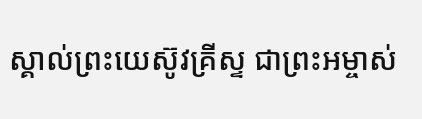ស្គាល់ព្រះយេស៊ូវគ្រីស្ទ ជាព្រះអម្ចាស់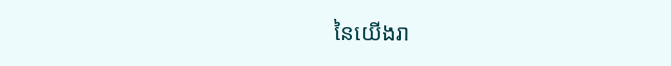នៃយើងរា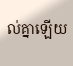ល់គ្នាឡើយ